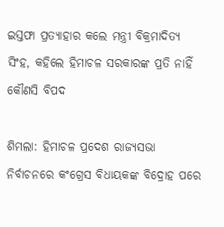ଇସ୍ତଫା ପ୍ରତ୍ୟାହାର କଲେ ମନ୍ତ୍ରୀ ବିକ୍ରମାଦିତ୍ୟ ସିଂହ, କହିଲେ ହିମାଚଳ ସରକାରଙ୍କ ପ୍ରତି ନାହିଁ କୌଣସି ବିପଦ

ଶିମଲା: ହିମାଚଳ ପ୍ରଦେଶ ରାଜ୍ୟସଭା ନିର୍ବାଚନରେ କଂଗ୍ରେସ ବିଧାୟକଙ୍କ ବିଦ୍ରୋହ ପରେ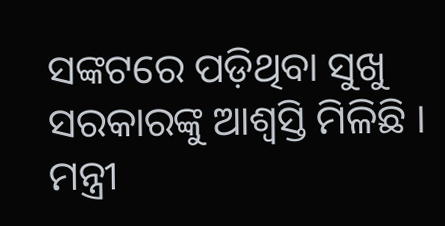ସଙ୍କଟରେ ପଡ଼ିଥିବା ସୁଖୁ ସରକାରଙ୍କୁ ଆଶ୍ବସ୍ତି ମିଳିଛି । ମନ୍ତ୍ରୀ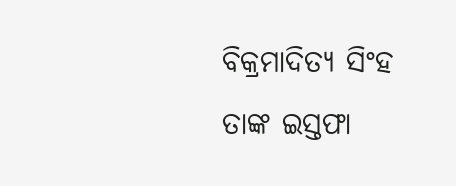ବିକ୍ରମାଦିତ୍ୟ ସିଂହ ତାଙ୍କ ଇସ୍ତଫା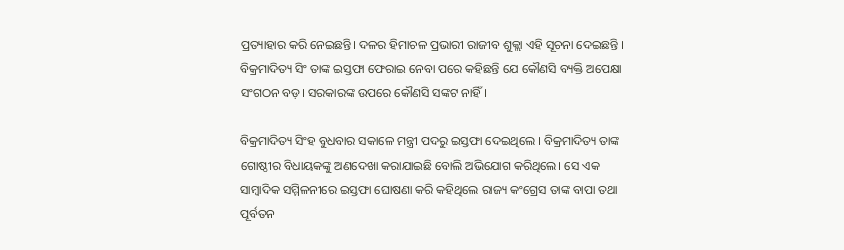ପ୍ରତ୍ୟାହାର କରି ନେଇଛନ୍ତି। ଦଳର ହିମାଚଳ ପ୍ରଭାରୀ ରାଜୀବ ଶୁକ୍ଲା ଏହି ସୂଚନା ଦେଇଛନ୍ତି । ବିକ୍ରମାଦିତ୍ୟ ସିଂ ତାଙ୍କ ଇସ୍ତଫା ଫେରାଇ ନେବା ପରେ କହିଛନ୍ତି ଯେ କୌଣସି ବ୍ୟକ୍ତି ଅପେକ୍ଷା ସଂଗଠନ ବଡ଼। ସରକାରଙ୍କ ଉପରେ କୌଣସି ସଙ୍କଟ ନାହିଁ।

ବିକ୍ରମାଦିତ୍ୟ ସିଂହ ବୁଧବାର ସକାଳେ ମନ୍ତ୍ରୀ ପଦରୁ ଇସ୍ତଫା ଦେଇଥିଲେ । ବିକ୍ରମାଦିତ୍ୟ ତାଙ୍କ ଗୋଷ୍ଠୀର ବିଧାୟକଙ୍କୁ ଅଣଦେଖା କରାଯାଇଛି ବୋଲି ଅଭିଯୋଗ କରିଥିଲେ। ସେ ଏକ ସାମ୍ବାଦିକ ସମ୍ମିଳନୀରେ ଇସ୍ତଫା ଘୋଷଣା କରି କହିଥିଲେ ରାଜ୍ୟ କଂଗ୍ରେସ ତାଙ୍କ ବାପା ତଥା ପୂର୍ବତନ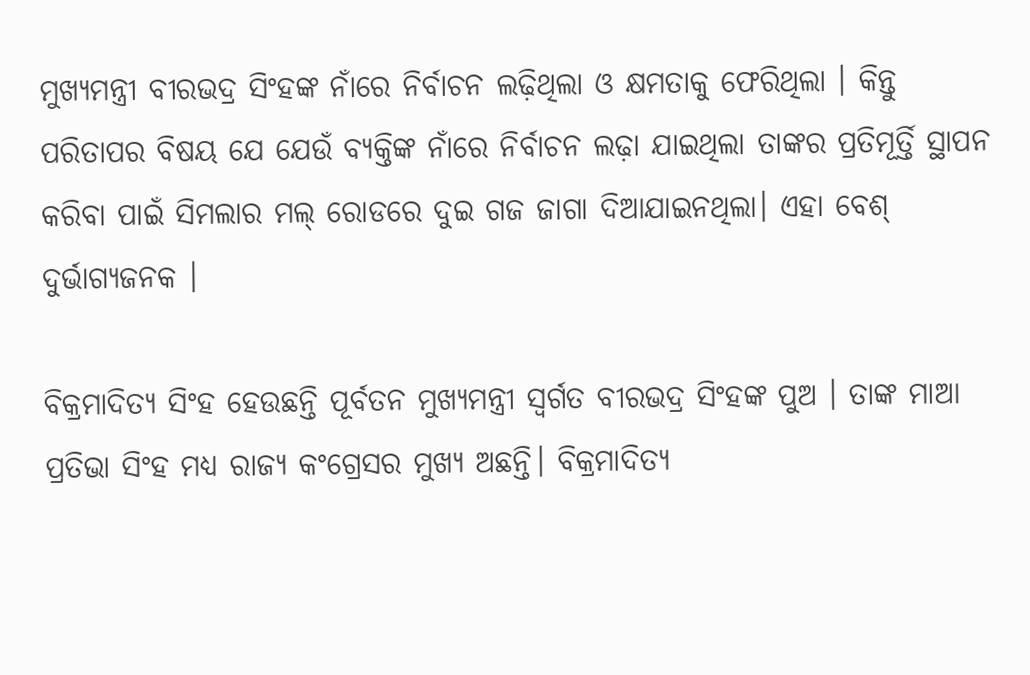ମୁଖ୍ୟମନ୍ତ୍ରୀ ବୀରଭଦ୍ର ସିଂହଙ୍କ ନାଁରେ ନିର୍ବାଚନ ଲଢ଼ିଥିଲା ଓ କ୍ଷମତାକୁ ଫେରିଥିଲା । କିନ୍ତୁ ପରିତାପର ବିଷୟ ଯେ ଯେଉଁ ବ୍ୟକ୍ତିଙ୍କ ନାଁରେ ନିର୍ବାଚନ ଲଢ଼ା ଯାଇଥିଲା ତାଙ୍କର ପ୍ରତିମୂର୍ତ୍ତି ସ୍ଥାପନ କରିବା ପାଇଁ ସିମଲାର ମଲ୍ ରୋଡରେ ଦୁଇ ଗଜ ଜାଗା ଦିଆଯାଇନଥିଲା। ଏହା ବେଶ୍ ଦୁର୍ଭାଗ୍ୟଜନକ ।

ବିକ୍ରମାଦିତ୍ୟ ସିଂହ ହେଉଛନ୍ତି ପୂର୍ବତନ ମୁଖ୍ୟମନ୍ତ୍ରୀ ସ୍ବର୍ଗତ ବୀରଭଦ୍ର ସିଂହଙ୍କ ପୁଅ । ତାଙ୍କ ମାଆ ପ୍ରତିଭା ସିଂହ ମଧ୍ୟ ରାଜ୍ୟ କଂଗ୍ରେସର ମୁଖ୍ୟ ଅଛନ୍ତି। ବିକ୍ରମାଦିତ୍ୟ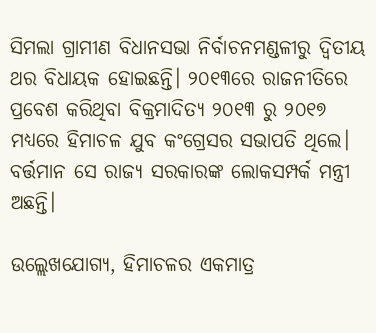ସିମଲା ଗ୍ରାମୀଣ ବିଧାନସଭା ନିର୍ବାଚନମଣ୍ଡଳୀରୁ ଦ୍ୱିତୀୟ ଥର ବିଧାୟକ ହୋଇଛନ୍ତି। ୨୦୧୩ରେ ରାଜନୀତିରେ ପ୍ରବେଶ କରିଥିବା ବିକ୍ରମାଦିତ୍ୟ ୨୦୧୩ ରୁ ୨୦୧୭ ମଧ୍ୟରେ ହିମାଚଳ ଯୁବ କଂଗ୍ରେସର ସଭାପତି ଥିଲେ। ବର୍ତ୍ତମାନ ସେ ରାଜ୍ୟ ସରକାରଙ୍କ ଲୋକସମ୍ପର୍କ ମନ୍ତ୍ରୀ ଅଛନ୍ତି।

ଉଲ୍ଲେଖଯୋଗ୍ୟ, ହିମାଚଳର ଏକମାତ୍ର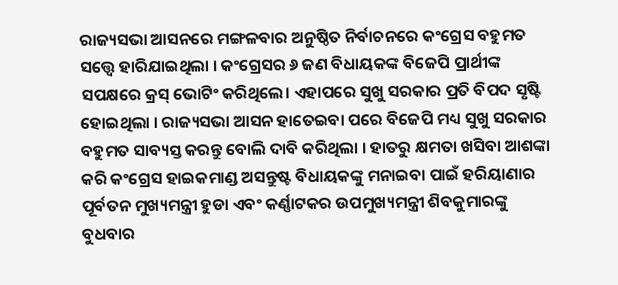ରାଜ୍ୟସଭା ଆସନରେ ମଙ୍ଗଳବାର ଅନୁଷ୍ଠିତ ନିର୍ବାଚନରେ କଂଗ୍ରେସ ବହୁମତ ସତ୍ତ୍ବେ ହାରିଯାଇଥିଲା । କଂଗ୍ରେସର ୬ ଜଣ ବିଧାୟକଙ୍କ ବିଜେପି ପ୍ରାର୍ଥୀଙ୍କ ସପକ୍ଷରେ କ୍ରସ୍ ଭୋଟିଂ କରିଥିଲେ। ଏହାପରେ ସୁଖୁ ସରକାର ପ୍ରତି ବିପଦ ସୃଷ୍ଟି ହୋଇଥିଲା । ରାଜ୍ୟସଭା ଆସନ ହାତେଇବା ପରେ ବିଜେପି ମଧ୍ୟ ସୁଖୁ ସରକାର ବହୁମତ ସାବ୍ୟସ୍ତ କରନ୍ତୁ ବୋଲି ଦାବି କରିଥିଲା । ହାତରୁ କ୍ଷମତା ଖସିବା ଆଶଙ୍କା କରି କଂଗ୍ରେସ ହାଇକମାଣ୍ଡ ଅସନ୍ତୁଷ୍ଟ ବିଧାୟକଙ୍କୁ ମନାଇବା ପାଇଁ ହରିୟାଣାର ପୂର୍ବତନ ମୁଖ୍ୟମନ୍ତ୍ରୀ ହୁଡା ଏବଂ କର୍ଣ୍ଣାଟକର ଉପମୁଖ୍ୟମନ୍ତ୍ରୀ ଶିବକୁମାରଙ୍କୁ ବୁଧବାର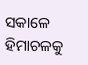ସକାଳେ ହିମାଚଳକୁ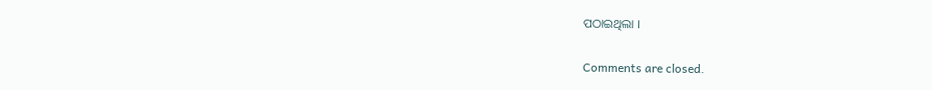ପଠାଇଥିଲା ।

Comments are closed.